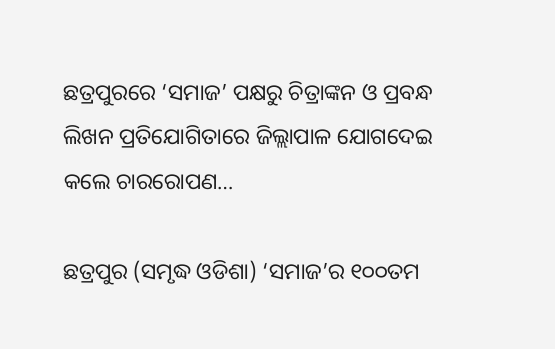ଛତ୍ରପୁରରେ ‘ସମାଜ’ ପକ୍ଷରୁ ଚିତ୍ରାଙ୍କନ ଓ ପ୍ରବନ୍ଧ ଲିଖନ ପ୍ରତିଯୋଗିତାରେ ଜିଲ୍ଲାପାଳ ଯୋଗଦେଇ କଲେ ଚାରରୋପଣ…

ଛତ୍ରପୁର (ସମୃଦ୍ଧ ଓଡିଶା) ‘ସମାଜ’ର ୧୦୦ତମ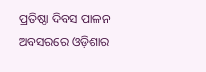ପ୍ରତିଷ୍ଠା ଦିବସ ପାଳନ ଅବସରରେ ଓଡ଼ିଶାର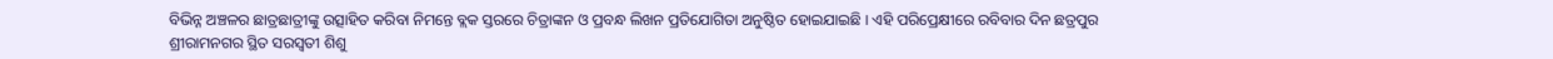ବିଭିନ୍ନ ଅଞ୍ଚଳର ଛାତ୍ରଛାତ୍ରୀଙ୍କୁ ଉତ୍ସାହିତ କରିବା ନିମନ୍ତେ ବ୍ଲକ ସ୍ତରରେ ଚିତ୍ରାଙ୍କନ ଓ ପ୍ରବନ୍ଧ ଲିଖନ ପ୍ରତିଯୋଗିତା ଅନୁଷ୍ଠିତ ହୋଇଯାଇଛି । ଏହି ପରିପ୍ରେକ୍ଷୀରେ ରବିବାର ଦିନ ଛତ୍ରପୁର ଶ୍ରୀରାମନଗର ସ୍ଥିତ ସରସ୍ୱତୀ ଶିଶୁ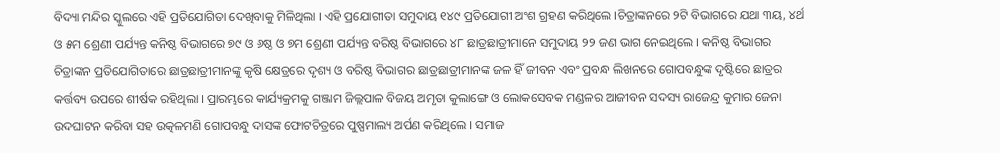ବିଦ୍ୟା ମନ୍ଦିର ସ୍କୁଲରେ ଏହି ପ୍ରତିଯୋଗିତା ଦେଖିବାକୁ ମିଳିଥିଲା । ଏହି ପ୍ରଯୋଗୀତା ସମୁଦାୟ ୧୪୯ ପ୍ରତିଯୋଗୀ ଅଂଶ ଗ୍ରହଣ କରିଥିଲେ ।ଚିତ୍ରାଙ୍କନରେ ୨ଟି ବିଭାଗରେ ଯଥା ୩ୟ, ୪ର୍ଥ ଓ ୫ମ ଶ୍ରେଣୀ ପର୍ଯ୍ୟନ୍ତ କନିଷ୍ଠ ବିଭାଗରେ ୭୯ ଓ ୬ଷ୍ଠ ଓ ୭ମ ଶ୍ରେଣୀ ପର୍ଯ୍ୟନ୍ତ ବରିଷ୍ଠ ବିଭାଗରେ ୪୮ ଛାତ୍ରଛାତ୍ରୀମାନେ ସମୁଦାୟ ୨୨ ଜଣ ଭାଗ ନେଇଥିଲେ । କନିଷ୍ଠ ବିଭାଗର ଚିତ୍ରାଙ୍କନ ପ୍ରତିଯୋଗିତାରେ ଛାତ୍ରଛାତ୍ରୀମାନଙ୍କୁ କୃଷି କ୍ଷେତ୍ରରେ ଦୃଶ୍ୟ ଓ ବରିଷ୍ଠ ବିଭାଗର ଛାତ୍ରଛାତ୍ରୀମାନଙ୍କ ଜଳ ହିଁ ଜୀବନ ଏବଂ ପ୍ରବନ୍ଧ ଲିଖନରେ ଗୋପବନ୍ଧୁଙ୍କ ଦୃଷ୍ଟିରେ ଛାତ୍ରର କର୍ତ୍ତବ୍ୟ ଉପରେ ଶୀର୍ଷକ ରହିଥିଲା । ପ୍ରାରମ୍ଭରେ କାର୍ଯ୍ୟକ୍ରମକୁ ଗଞ୍ଜାମ ଜିଲ୍ଲପାଳ ବିଜୟ ଅମୃତା କୁଲାଙ୍ଗେ ଓ ଲୋକସେବକ ମଣ୍ଡଳର ଆଜୀବନ ସଦସ୍ୟ ରାଜେନ୍ଦ୍ର କୁମାର ଜେନା ଉଦଘାଟନ କରିବା ସହ ଉତ୍କଳମଣି ଗୋପବନ୍ଧୁ ଦାସଙ୍କ ଫୋଟଚିତ୍ରରେ ପୁଷ୍ପମାଲ୍ୟ ଅର୍ପଣ କରିଥିଲେ । ସମାଜ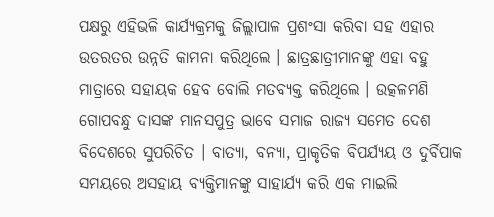ପକ୍ଷରୁ ଏହିଭଳି କାର୍ଯ୍ୟକ୍ରମକୁ ଜିଲ୍ଲାପାଳ ପ୍ରଶଂସା କରିବା ସହ ଏହାର ଉତରତର ଉନ୍ନତି କାମନା କରିଥିଲେ । ଛାତ୍ରଛାତ୍ରୀମାନଙ୍କୁ ଏହା ବହୁ ମାତ୍ରାରେ ସହାୟକ ହେବ ବୋଲି ମତବ୍ୟକ୍ତ କରିଥିଲେ । ଉତ୍କଳମଣି ଗୋପବନ୍ଧୁ ଦାସଙ୍କ ମାନସପୁତ୍ର ଭାବେ ସମାଜ ରାଜ୍ୟ ସମେତ ଦେଶ ବିଦେଶରେ ସୁପରିଚିତ । ବାତ୍ୟା, ବନ୍ୟା, ପ୍ରାକୃତିକ ବିପର୍ଯ୍ୟୟ ଓ ଦୁର୍ବିପାକ ସମୟରେ ଅସହାୟ ବ୍ୟକ୍ତିମାନଙ୍କୁ ସାହାର୍ଯ୍ୟ କରି ଏକ ମାଇଲି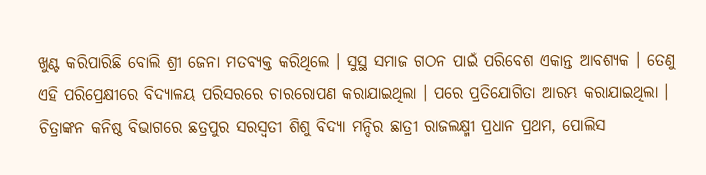ଖୁଣ୍ଟ କରିପାରିଛି ବୋଲି ଶ୍ରୀ ଜେନା ମତବ୍ୟକ୍ତ କରିଥିଲେ । ସୁସ୍ଥ ସମାଜ ଗଠନ ପାଇଁ ପରିବେଶ ଏକାନ୍ତ ଆବଶ୍ୟକ । ତେଣୁ ଏହି ପରିପ୍ରେକ୍ଷୀରେ ବିଦ୍ୟାଳୟ ପରିସରରେ ଚାରରୋପଣ କରାଯାଇଥିଲା । ପରେ ପ୍ରତିଯୋଗିତା ଆରମ୍ଭ କରାଯାଇଥିଲା । ଚିତ୍ରାଙ୍କନ କନିଷ୍ଠ ବିଭାଗରେ ଛତ୍ରପୁର ସରସ୍ୱତୀ ଶିଶୁ ବିଦ୍ୟା ମନ୍ଦିର ଛାତ୍ରୀ ରାଜଲକ୍ଷ୍ମୀ ପ୍ରଧାନ ପ୍ରଥମ, ପୋଲିସ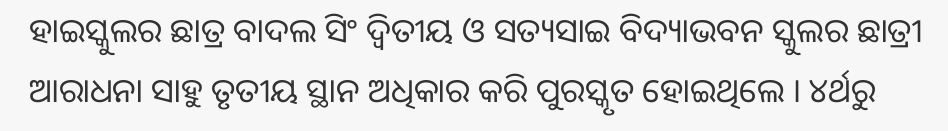ହାଇସ୍କୁଲର ଛାତ୍ର ବାଦଲ ସିଂ ଦ୍ଵିତୀୟ ଓ ସତ୍ୟସାଇ ବିଦ୍ୟାଭବନ ସ୍କୁଲର ଛାତ୍ରୀ ଆରାଧନା ସାହୁ ତୃତୀୟ ସ୍ଥାନ ଅଧିକାର କରି ପୁରସ୍କୃତ ହୋଇଥିଲେ । ୪ର୍ଥରୁ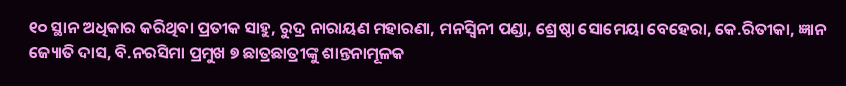୧୦ ସ୍ଥାନ ଅଧିକାର କରିଥିବା ପ୍ରତୀକ ସାହୁ, ରୁଦ୍ର ନାରାୟଣ ମହାରଣା, ମନସ୍ଵିନୀ ପଣ୍ଡା, ଶ୍ରେଷ୍ଠା ସୋମେୟା ବେହେରା, କେ.ରିତୀକା, ଜ୍ଞାନ ଜ୍ୟୋତି ଦାସ, ବି.ନରସିମା ପ୍ରମୁଖ ୭ ଛାତ୍ରଛାତ୍ରୀଙ୍କୁ ଶାନ୍ତନାମୂଳକ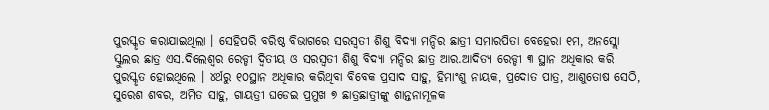ପୁରସ୍କୃତ କରାଯାଇଥିଲା । ସେହିପରି ବରିଷ୍ଠ ବିଭାଗରେ ସରସ୍ୱତୀ ଶିଶୁ ବିଦ୍ୟା ମନ୍ଦିର ଛାତ୍ରୀ ସମାରପିତା ବେହେରା ୧ମ, ଅନସ୍ଲୋ ସ୍କୁଲର ଛାତ୍ର ଏସ.ଦିଲେଶ୍ଵର ରେଡ୍ଡୀ ଦ୍ଵିତୀୟ ଓ ସରସ୍ୱତୀ ଶିଶୁ ବିଦ୍ୟା ମନ୍ଦିର ଛାତ୍ର ଆର.ଆଦିତ୍ୟ ରେଡ୍ଡୀ ୩ ସ୍ଥାନ ଅଧିକାର କରି ପୁରସ୍କୃତ ହୋଇଥିଲେ । ୪ର୍ଥରୁ ୧୦ସ୍ଥାନ ଅଧିକାର କରିଥିବା ବିବେକ ପ୍ରସାଦ ସାହୁ, ହିମାଂଶୁ ନାୟକ, ପ୍ରଦୋତ ପାତ୍ର, ଆଶୁତୋଷ ସେଠି, ସୁରେଶ ଶବର, ଅମିତ ସାହୁ, ଗାୟତ୍ରୀ ଘଡେଇ ପ୍ରମୁଖ ୭ ଛାତ୍ରଛାତ୍ରୀଙ୍କୁ ଶାନ୍ତନାମୂଳକ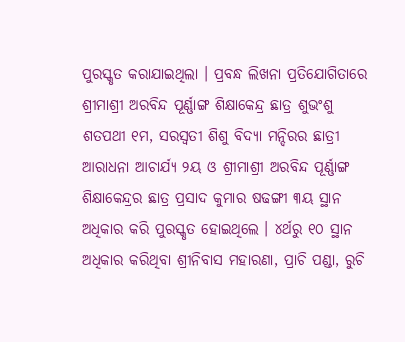ପୁରସ୍କୃତ କରାଯାଇଥିଲା । ପ୍ରବନ୍ଧ ଲିଖନା ପ୍ରତିଯୋଗିତାରେ ଶ୍ରୀମାଶ୍ରୀ ଅରବିନ୍ଦ ପୂର୍ଣ୍ଣାଙ୍ଗ ଶିକ୍ଷାକେନ୍ଦ୍ର ଛାତ୍ର ଶୁଭଂଶୁ ଶତପଥୀ ୧ମ, ସରସ୍ୱତୀ ଶିଶୁ ବିଦ୍ୟା ମନ୍ଦିରର ଛାତ୍ରୀ ଆରାଧନା ଆଚାର୍ଯ୍ୟ ୨ୟ ଓ ଶ୍ରୀମାଶ୍ରୀ ଅରବିନ୍ଦ ପୂର୍ଣ୍ଣାଙ୍ଗ ଶିକ୍ଷାକେନ୍ଦ୍ରର ଛାତ୍ର ପ୍ରସାଦ କୁମାର ଷଢଙ୍ଗୀ ୩ୟ ସ୍ଥାନ ଅଧିକାର କରି ପୁରସ୍କୃତ ହୋଇଥିଲେ । ୪ର୍ଥରୁ ୧୦ ସ୍ଥାନ ଅଧିକାର କରିଥିବା ଶ୍ରୀନିବାସ ମହାରଣା, ପ୍ରାଚି ପଣ୍ଡା, ରୁଚି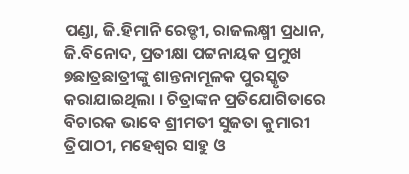ପଣ୍ଡା, ଜି.ହିମାନି ରେଡ୍ଡୀ, ରାଜଲକ୍ଷ୍ମୀ ପ୍ରଧାନ, ଜି.ବିନୋଦ, ପ୍ରତୀକ୍ଷା ପଟ୍ଟନାୟକ ପ୍ରମୁଖ ୭ଛାତ୍ରଛାତ୍ରୀଙ୍କୁ ଶାନ୍ତନାମୂଳକ ପୁରସ୍କୃତ କରାଯାଇଥିଲା । ଚିତ୍ରାଙ୍କନ ପ୍ରତିଯୋଗିତାରେ ବିଚାରକ ଭାବେ ଶ୍ରୀମତୀ ସୁଜତା କୁମାରୀ ତ୍ରିପାଠୀ, ମହେଶ୍ୱର ସାହୁ ଓ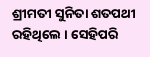ଶ୍ରୀମତୀ ସୁନିତା ଶତପଥୀ ରହିଥିଲେ । ସେହିପରି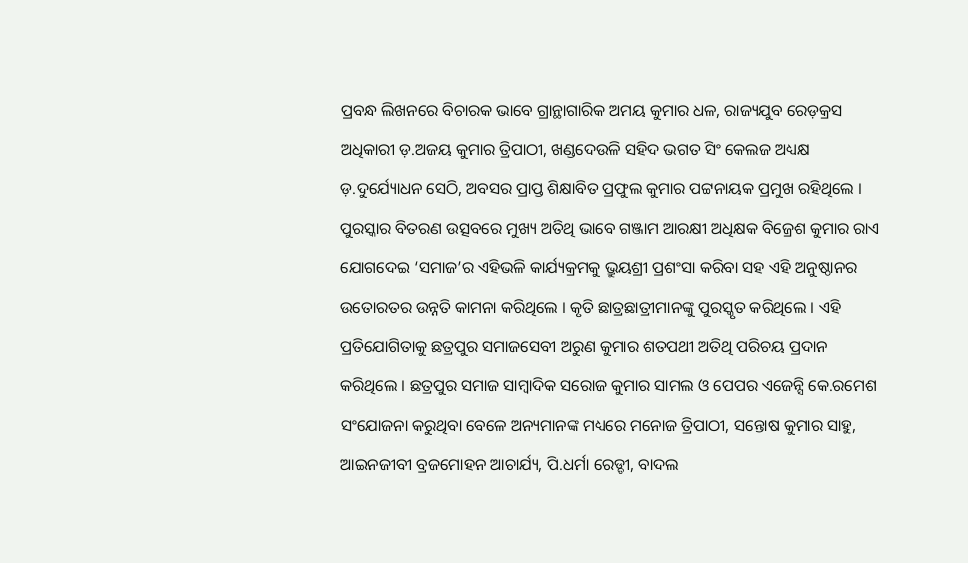ପ୍ରବନ୍ଧ ଲିଖନରେ ବିଚାରକ ଭାବେ ଗ୍ରାନ୍ଥାଗାରିକ ଅମୟ କୁମାର ଧଳ, ରାଜ୍ୟଯୁବ ରେଡ଼କ୍ରସ ଅଧିକାରୀ ଡ଼.ଅଜୟ କୁମାର ତ୍ରିପାଠୀ, ଖଣ୍ଡଦେଉଳି ସହିଦ ଭଗତ ସିଂ କେଲଜ ଅଧ୍ୟକ୍ଷ ଡ଼.ଦୁର୍ଯ୍ୟୋଧନ ସେଠି, ଅବସର ପ୍ରାପ୍ତ ଶିକ୍ଷାବିତ ପ୍ରଫୁଲ କୁମାର ପଟ୍ଟନାୟକ ପ୍ରମୁଖ ରହିଥିଲେ । ପୁରସ୍କାର ବିତରଣ ଉତ୍ସବରେ ମୁଖ୍ୟ ଅତିଥି ଭାବେ ଗଞ୍ଜାମ ଆରକ୍ଷୀ ଅଧିକ୍ଷକ ବିଜ୍ରେଶ କୁମାର ରାଏ ଯୋଗଦେଇ ‘ସମାଜ’ର ଏହିଭଳି କାର୍ଯ୍ୟକ୍ରମକୁ ଭ୍ରୁୟଶ୍ରୀ ପ୍ରଶଂସା କରିବା ସହ ଏହି ଅନୁଷ୍ଠାନର ଉତୋରତର ଉନ୍ନତି କାମନା କରିଥିଲେ । କୃତି ଛାତ୍ରଛାତ୍ରୀମାନଙ୍କୁ ପୁରସ୍କୃତ କରିଥିଲେ । ଏହି ପ୍ରତିଯୋଗିତାକୁ ଛତ୍ରପୁର ସମାଜସେବୀ ଅରୁଣ କୁମାର ଶତପଥୀ ଅତିଥି ପରିଚୟ ପ୍ରଦାନ କରିଥିଲେ । ଛତ୍ରପୁର ସମାଜ ସାମ୍ବାଦିକ ସରୋଜ କୁମାର ସାମଲ ଓ ପେପର ଏଜେନ୍ସି କେ.ରମେଶ ସଂଯୋଜନା କରୁଥିବା ବେଳେ ଅନ୍ୟମାନଙ୍କ ମଧ୍ୟରେ ମନୋଜ ତ୍ରିପାଠୀ, ସନ୍ତୋଷ କୁମାର ସାହୁ, ଆଇନଜୀବୀ ବ୍ରଜମୋହନ ଆଚାର୍ଯ୍ୟ, ପି.ଧର୍ମା ରେଡ୍ଡୀ, ବାଦଲ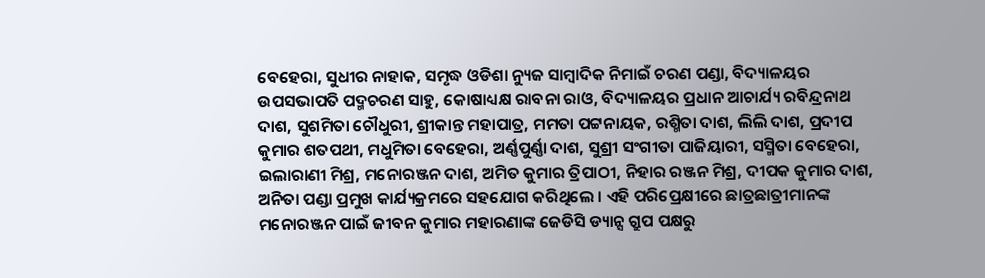ବେହେରା, ସୁଧୀର ନାହାକ, ସମୃଦ୍ଧ ଓଡିଶା ନ୍ୟୁଜ ସାମ୍ବାଦିକ ନିମାଇଁ ଚରଣ ପଣ୍ଡା, ବିଦ୍ୟାଳୟର ଉପସଭାପତି ପଦ୍ମଚରଣ ସାହୁ, କୋଷାଧ୍ୟକ୍ଷ ରାବନା ରାଓ, ବିଦ୍ୟାଳୟର ପ୍ରଧାନ ଆଚାର୍ଯ୍ୟ ରବିନ୍ଦ୍ରନାଥ ଦାଶ, ସୁଶମିତା ଚୌଧୁରୀ, ଶ୍ରୀକାନ୍ତ ମହାପାତ୍ର, ମମତା ପଟ୍ଟନାୟକ, ରଶ୍ମିତା ଦାଶ, ଲିଲି ଦାଶ, ପ୍ରଦୀପ କୁମାର ଶତପଥୀ, ମଧୁମିତା ବେହେରା, ଅର୍ଣ୍ଣପୁର୍ଣ୍ଣା ଦାଶ, ସୁଶ୍ରୀ ସଂଗୀତା ପାଜିୟାରୀ, ସସ୍ମିତା ବେହେରା, ଇଲାରାଣୀ ମିଶ୍ର, ମନୋରଞ୍ଜନ ଦାଶ, ଅମିତ କୁମାର ତ୍ରିପାଠୀ, ନିହାର ରଞ୍ଜନ ମିଶ୍ର, ଦୀପକ କୁମାର ଦାଶ, ଅନିତା ପଣ୍ଡା ପ୍ରମୁଖ କାର୍ଯ୍ୟକ୍ରମରେ ସହଯୋଗ କରିଥିଲେ । ଏହି ପରିପ୍ରେକ୍ଷୀରେ ଛାତ୍ରଛାତ୍ରୀମାନଙ୍କ ମନୋରଞ୍ଜନ ପାଇଁ ଜୀବନ କୁମାର ମହାରଣାଙ୍କ ଜେଡିସି ଡ୍ୟାନ୍ସ ଗ୍ରୁପ ପକ୍ଷରୁ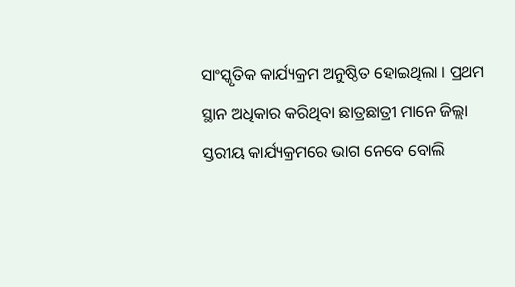ସାଂସ୍କୃତିକ କାର୍ଯ୍ୟକ୍ରମ ଅନୁଷ୍ଠିତ ହୋଇଥିଲା । ପ୍ରଥମ ସ୍ଥାନ ଅଧିକାର କରିଥିବା ଛାତ୍ରଛାତ୍ରୀ ମାନେ ଜିଲ୍ଲା ସ୍ତରୀୟ କାର୍ଯ୍ୟକ୍ରମରେ ଭାଗ ନେବେ ବୋଲି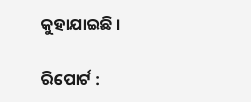କୁହାଯାଇଛି ।

ରିପୋର୍ଟ :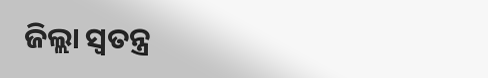ଜିଲ୍ଲା ସ୍ୱତନ୍ତ୍ର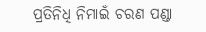ପ୍ରତିନିଧି ନିମାଇଁ ଚରଣ ପଣ୍ଡା